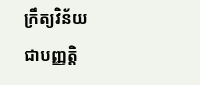ក្រឹត្យវិន័យ
ជាបញ្ញត្តិ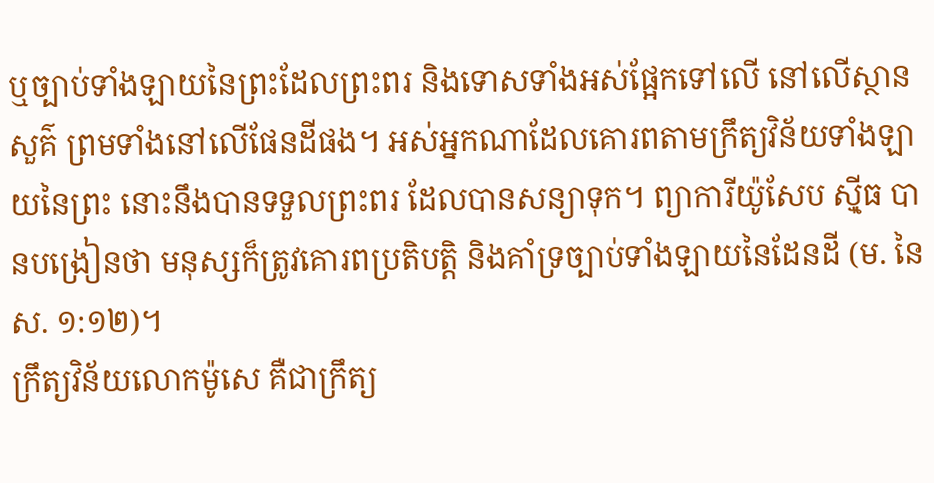ឬច្បាប់ទាំងឡាយនៃព្រះដែលព្រះពរ និងទោសទាំងអស់ផ្អែកទៅលើ នៅលើស្ថានសួគ៌ ព្រមទាំងនៅលើផែនដីផង។ អស់អ្នកណាដែលគោរពតាមក្រឹត្យវិន័យទាំងឡាយនៃព្រះ នោះនឹងបានទទួលព្រះពរ ដែលបានសន្យាទុក។ ព្យាការីយ៉ូសែប ស៊្មីធ បានបង្រៀនថា មនុស្សក៏ត្រូវគោរពប្រតិបត្តិ និងគាំទ្រច្បាប់ទាំងឡាយនៃដែនដី (ម. នៃ ស. ១:១២)។
ក្រឹត្យវិន័យលោកម៉ូសេ គឺជាក្រឹត្យ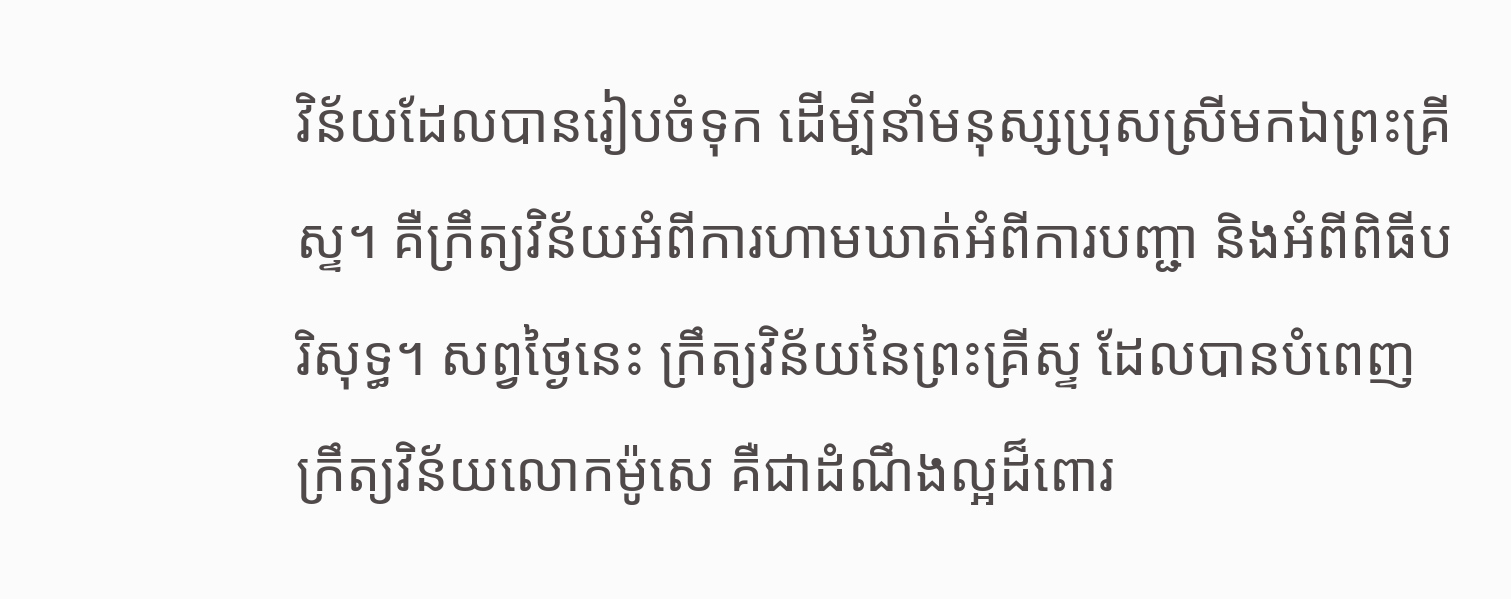វិន័យដែលបានរៀបចំទុក ដើម្បីនាំមនុស្សប្រុសស្រីមកឯព្រះគ្រីស្ទ។ គឺក្រឹត្យវិន័យអំពីការហាមឃាត់អំពីការបញ្ជា និងអំពីពិធីបរិសុទ្ធ។ សព្វថ្ងៃនេះ ក្រឹត្យវិន័យនៃព្រះគ្រីស្ទ ដែលបានបំពេញក្រឹត្យវិន័យលោកម៉ូសេ គឺជាដំណឹងល្អដ៏ពោរ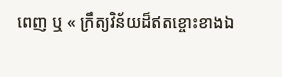ពេញ ឬ « ក្រឹត្យវិន័យដ៏ឥតខ្ចោះខាងឯ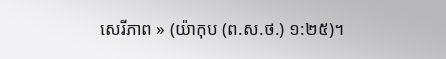សេរីភាព » (យ៉ាកុប (ព.ស.ថ.) ១:២៥)។